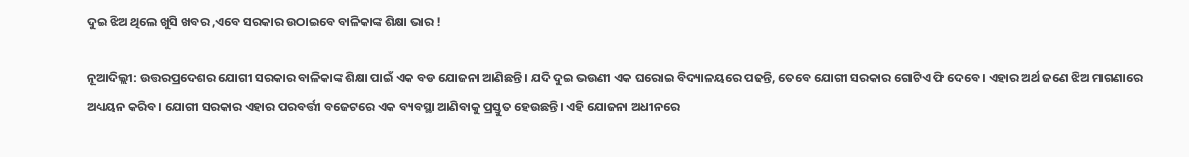ଦୁଇ ଝିଅ ଥିଲେ ଖୁସି ଖବର ,ଏବେ ସରକାର ଉଠାଇବେ ବାଳିକାଙ୍କ ଶିକ୍ଷା ଭାର !

ନୂଆଦିଲ୍ଲୀ: ଉତ୍ତରପ୍ରଦେଶର ଯୋଗୀ ସରକାର ବାଳିକାଙ୍କ ଶିକ୍ଷା ପାଇଁ ଏକ ବଡ ଯୋଜନା ଆଣିଛନ୍ତି। ଯଦି ଦୁଇ ଭଉଣୀ ଏକ ଘରୋଇ ବିଦ୍ୟାଳୟରେ ପଢନ୍ତି, ତେବେ ଯୋଗୀ ସରକାର ଗୋଟିଏ ଫି ଦେବେ। ଏହାର ଅର୍ଥ ଜଣେ ଝିଅ ମାଗଣାରେ ଅଧ୍ୟୟନ କରିବ। ଯୋଗୀ ସରକାର ଏହାର ପରବର୍ତ୍ତୀ ବଜେଟରେ ଏକ ବ୍ୟବସ୍ଥା ଆଣିବାକୁ ପ୍ରସ୍ତୁତ ହେଉଛନ୍ତି। ଏହି ଯୋଜନା ଅଧୀନରେ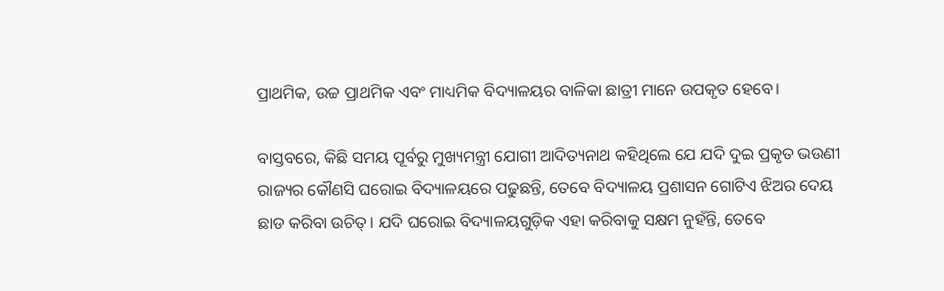ପ୍ରାଥମିକ, ଉଚ୍ଚ ପ୍ରାଥମିକ ଏବଂ ମାଧ୍ୟମିକ ବିଦ୍ୟାଳୟର ବାଳିକା ଛାତ୍ରୀ ମାନେ ଉପକୃତ ହେବେ।

ବାସ୍ତବରେ, କିଛି ସମୟ ପୂର୍ବରୁ ମୁଖ୍ୟମନ୍ତ୍ରୀ ଯୋଗୀ ଆଦିତ୍ୟନାଥ କହିଥିଲେ ଯେ ଯଦି ଦୁଇ ପ୍ରକୃତ ଭଉଣୀ ରାଜ୍ୟର କୌଣସି ଘରୋଇ ବିଦ୍ୟାଳୟରେ ପଢୁଛନ୍ତି, ତେବେ ବିଦ୍ୟାଳୟ ପ୍ରଶାସନ ଗୋଟିଏ ଝିଅର ଦେୟ ଛାଡ କରିବା ଉଚିତ୍। ଯଦି ଘରୋଇ ବିଦ୍ୟାଳୟଗୁଡ଼ିକ ଏହା କରିବାକୁ ସକ୍ଷମ ନୁହଁନ୍ତି, ତେବେ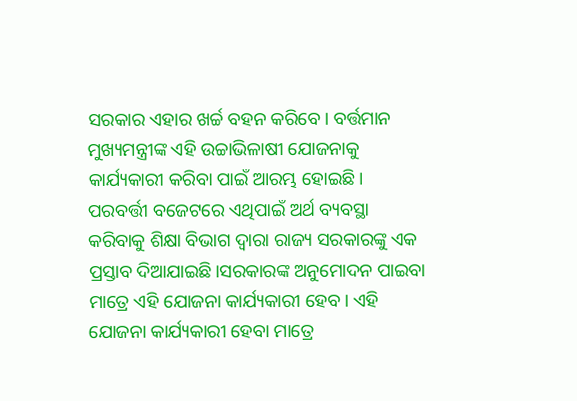ସରକାର ଏହାର ଖର୍ଚ୍ଚ ବହନ କରିବେ। ବର୍ତ୍ତମାନ ମୁଖ୍ୟମନ୍ତ୍ରୀଙ୍କ ଏହି ଉଚ୍ଚାଭିଳାଷୀ ଯୋଜନାକୁ କାର୍ଯ୍ୟକାରୀ କରିବା ପାଇଁ ଆରମ୍ଭ ହୋଇଛି। ପରବର୍ତ୍ତୀ ବଜେଟରେ ଏଥିପାଇଁ ଅର୍ଥ ବ୍ୟବସ୍ଥା କରିବାକୁ ଶିକ୍ଷା ବିଭାଗ ଦ୍ୱାରା ରାଜ୍ୟ ସରକାରଙ୍କୁ ଏକ ପ୍ରସ୍ତାବ ଦିଆଯାଇଛି।ସରକାରଙ୍କ ଅନୁମୋଦନ ପାଇବା ମାତ୍ରେ ଏହି ଯୋଜନା କାର୍ଯ୍ୟକାରୀ ହେବ। ଏହି ଯୋଜନା କାର୍ଯ୍ୟକାରୀ ହେବା ମାତ୍ରେ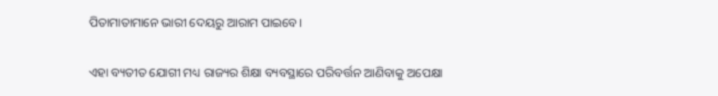ପିତାମାତାମାନେ ଭାରୀ ଦେୟରୁ ଆରାମ ପାଇବେ।

ଏହା ବ୍ୟତୀତ ଯୋଗୀ ମଧ୍ୟ ରାଜ୍ୟର ଶିକ୍ଷା ବ୍ୟବସ୍ଥାରେ ପରିବର୍ତ୍ତନ ଆଣିବାକୁ ଅପେକ୍ଷା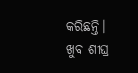କରିଛନ୍ତି। ଖୁବ ଶୀଘ୍ର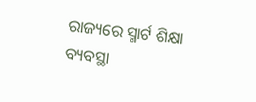ରାଜ୍ୟରେ ସ୍ମାର୍ଟ ଶିକ୍ଷା ବ୍ୟବସ୍ଥା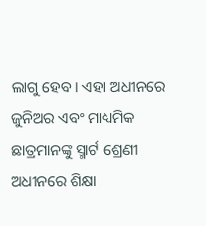ଲାଗୁ ହେବ। ଏହା ଅଧୀନରେ ଜୁନିଅର ଏବଂ ମାଧ୍ୟମିକ ଛାତ୍ରମାନଙ୍କୁ ସ୍ମାର୍ଟ ଶ୍ରେଣୀ ଅଧୀନରେ ଶିକ୍ଷା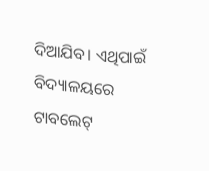ଦିଆଯିବ। ଏଥିପାଇଁ ବିଦ୍ୟାଳୟରେ ଟାବଲେଟ୍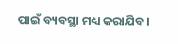ପାଇଁ ବ୍ୟବସ୍ଥା ମଧ୍ୟ କରାଯିବ।